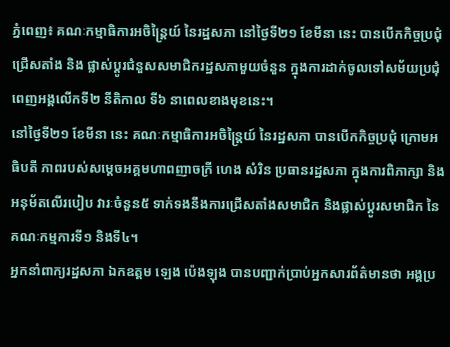ភ្នំពេញ៖ គណៈកម្មាធិការអចិន្ត្រៃយ៍ នៃរដ្ឋសភា នៅថ្ងៃទី២១ ខែមីនា នេះ បានបើកកិច្ចប្រជុំជ្រើសតាំង និង ផ្លាស់ប្ដូរជំនួសសមាជិករដ្ឋសភាមួយចំនួន ក្នុងការដាក់ចូលទៅសម័យប្រជុំពេញអង្គលើកទី២ នីតិកាល ទី៦ នាពេលខាងមុខនេះ។
នៅថ្ងៃទី២១ ខែមីនា នេះ គណៈកម្មាធិការអចិន្ត្រៃយ៍ នៃរដ្ឋសភា បានបើកកិច្ចប្រជុំ ក្រោមអធិបតី ភាពរបស់សម្តេចអគ្គមហាពញាចក្រី ហេង សំរិន ប្រធានរដ្ឋសភា ក្នុងការពិភាក្សា និងអនុម័តលើរបៀប វារៈចំនួន៥ ទាក់ទងនឹងការជ្រើសតាំងសមាជិក និងផ្លាស់ប្តូរសមាជិក នៃគណៈកម្មការទី១ និងទី៤។
អ្នកនាំពាក្យរដ្ឋសភា ឯកឧត្តម ឡេង ប៉េងឡុង បានបញ្ជាក់ប្រាប់អ្នកសារព័ត៌មានថា អង្គប្រ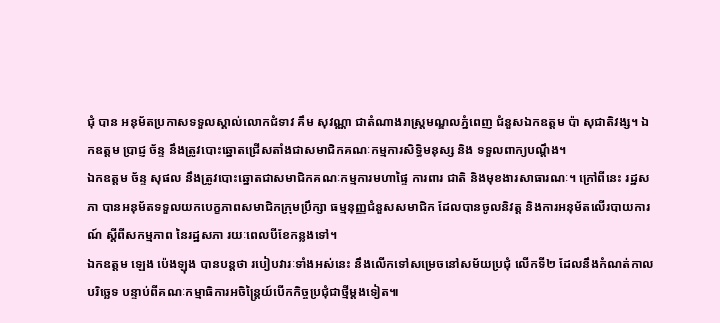ជុំ បាន អនុម័តប្រកាសទទួលស្គាល់លោកជំទាវ គឹម សុវណ្ណា ជាតំណាងរាស្ត្រមណ្ឌលភ្នំពេញ ជំនួសឯកឧត្ដម ប៉ា សុជាតិវង្ស។ ឯកឧត្តម ប្រាជ្ញ ច័ន្ទ នឹងត្រូវបោះឆ្នោតជ្រើសតាំងជាសមាជិកគណៈកម្មការសិទ្ធិមនុស្ស និង ទទួលពាក្យបណ្តឹង។
ឯកឧត្តម ច័ន្ទ សុផល នឹងត្រូវបោះឆ្នោតជាសមាជិកគណៈកម្មការមហាផ្ទៃ ការពារ ជាតិ និងមុខងារសាធារណៈ។ ក្រៅពីនេះ រដ្ឋសភា បានអនុម័តទទួលយកបេក្ខភាពសមាជិកក្រុមប្រឹក្សា ធម្មនុញ្ញជំនួសសមាជិក ដែលបានចូលនិវត្ត និងការអនុម័តលើរបាយការណ៍ ស្តីពីសកម្មភាព នៃរដ្ឋសភា រយៈពេលបីខែកន្លងទៅ។
ឯកឧត្តម ឡេង ប៉េងឡុង បានបន្តថា របៀបវារៈទាំងអស់នេះ នឹងលើកទៅសម្រេចនៅសម័យប្រជុំ លើកទី២ ដែលនឹងកំណត់កាលបរិច្ឆេទ បន្ទាប់ពីគណៈកម្មាធិការអចិន្ត្រៃយ៍បើកកិច្ចប្រជុំជាថ្មីម្តងទៀត៕